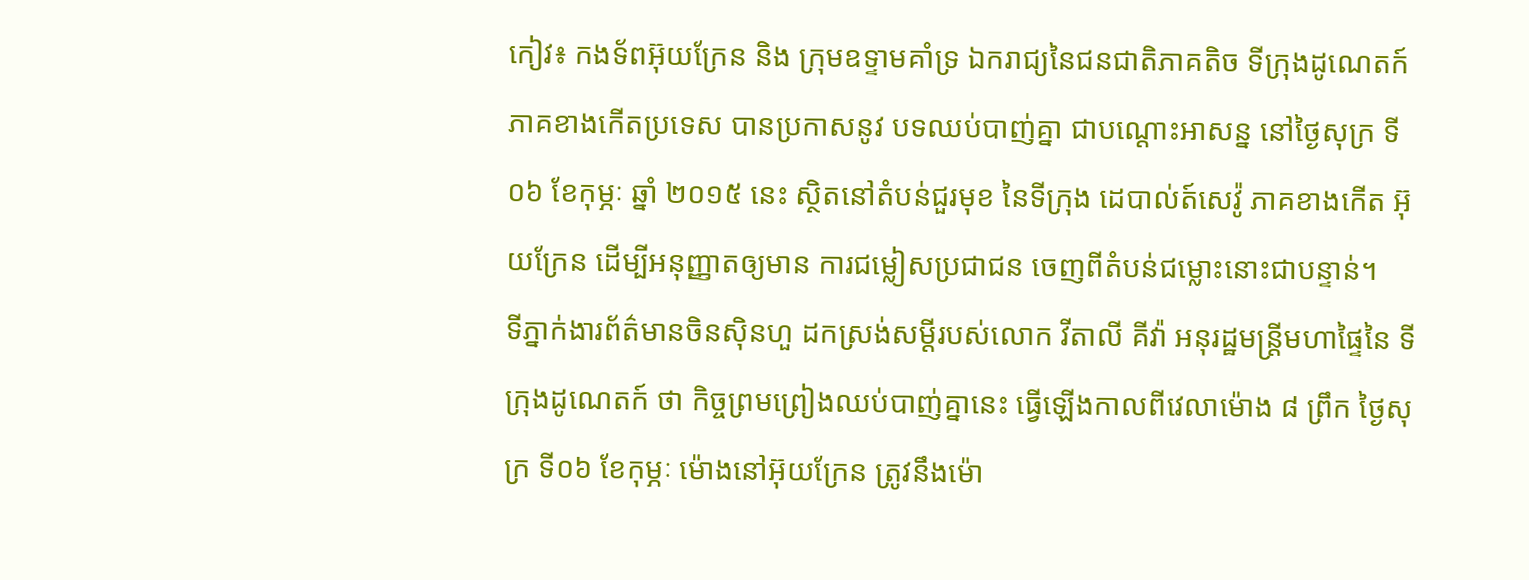កៀវ៖ កងទ័ពអ៊ុយក្រែន និង ក្រុមឧទ្ទាមគាំទ្រ ឯករាជ្យនៃជនជាតិភាគតិច ទីក្រុងដូណេតក៍ ភាគខាងកើតប្រទេស បានប្រកាសនូវ បទឈប់បាញ់គ្នា ជាបណ្តោះអាសន្ន នៅថ្ងៃសុក្រ ទី០៦ ខែកុម្ភៈ ឆ្នាំ ២០១៥ នេះ ស្ថិតនៅតំបន់ជួរមុខ នៃទីក្រុង ដេបាល់ត៍សេវ៉ូ ភាគខាងកើត អ៊ុយក្រែន ដើម្បីអនុញ្ញាតឲ្យមាន ការជម្លៀសប្រជាជន ចេញពីតំបន់ជម្លោះនោះជាបន្ទាន់។
ទីភ្នាក់ងារព័ត៌មានចិនស៊ិនហួ ដកស្រង់សម្តីរបស់លោក វីតាលី គីវ៉ា អនុរដ្ឋមន្ត្រីមហាផ្ទៃនៃ ទីក្រុងដូណេតក៍ ថា កិច្ចព្រមព្រៀងឈប់បាញ់គ្នានេះ ធ្វើឡើងកាលពីវេលាម៉ោង ៨ ព្រឹក ថ្ងៃសុក្រ ទី០៦ ខែកុម្ភៈ ម៉ោងនៅអ៊ុយក្រែន ត្រូវនឹងម៉ោ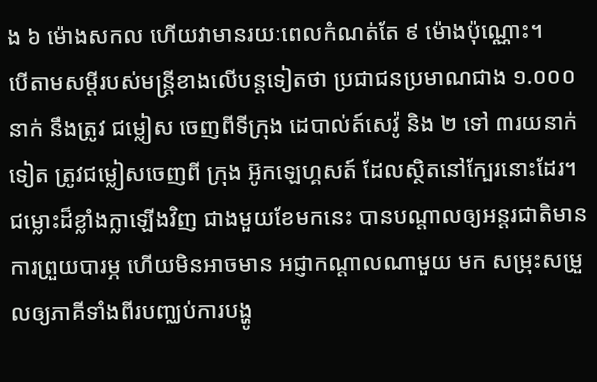ង ៦ ម៉ោងសកល ហើយវាមានរយៈពេលកំណត់តែ ៩ ម៉ោងប៉ុណ្ណោះ។
បើតាមសម្តីរបស់មន្ត្រីខាងលើបន្តទៀតថា ប្រជាជនប្រមាណជាង ១.០០០នាក់ នឹងត្រូវ ជម្លៀស ចេញពីទីក្រុង ដេបាល់ត៍សេវ៉ូ និង ២ ទៅ ៣រយនាក់ទៀត ត្រូវជម្លៀសចេញពី ក្រុង អ៊ូកឡេហ្គសត៍ ដែលស្ថិតនៅក្បែរនោះដែរ។ ជម្លោះដ៏ខ្លាំងក្លាឡើងវិញ ជាងមួយខែមកនេះ បានបណ្តាលឲ្យអន្តរជាតិមានការព្រួយបារម្ភ ហើយមិនអាចមាន អជ្ញាកណ្តាលណាមួយ មក សម្រុះសម្រួលឲ្យភាគីទាំងពីរបញ្ឈប់ការបង្ហូ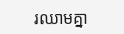រឈាមគ្នា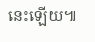នេះឡើយ៕